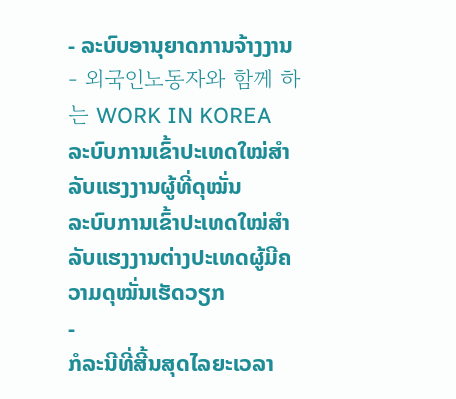- ລະບົບອານຸຍາດການຈ້າງງານ
- 외국인노동자와 함께 하는 WORK IN KOREA
ລະບົບການເຂົ້າປະເທດໃໝ່ສຳລັບແຮງງານຜູ້ທີ່ດຸໝັ່ນ
ລະບົບການເຂົ້າປະເທດໃໝ່ສໍາລັບແຮງງານຕ່າງປະເທດຜູ້ມີຄວາມດຸໝັ່ນເຮັດວຽກ
-
ກໍລະນີທີ່ສີ້ນສຸດໄລຍະເວລາ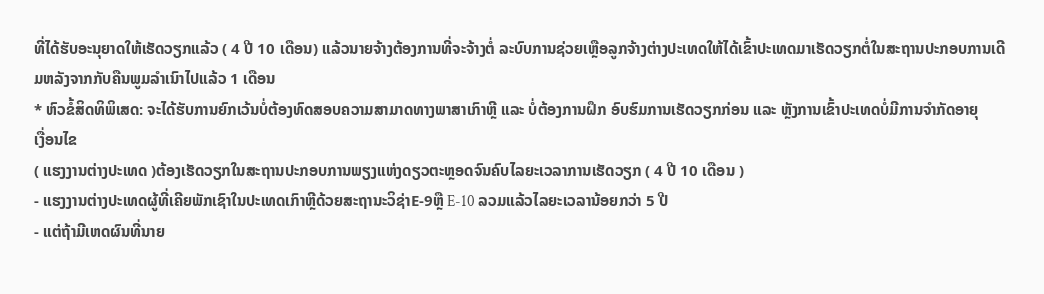ທີ່ໄດ້ຮັບອະນຸຍາດໃຫ້ເຮັດວຽກແລ້ວ ( 4 ປີ 10 ເດືອນ) ແລ້ວນາຍຈ້າງຕ້ອງການທີ່ຈະຈ້າງຕໍ່ ລະບົບການຊ່ວຍເຫຼືອລູກຈ້າງຕ່າງປະເທດໃຫ້ໄດ້ເຂົ້າປະເທດມາເຮັດວຽກຕໍ່ໃນສະຖານປະກອບການເດີມຫລັງຈາກກັບຄືນພູມລໍາເນົາໄປແລ້ວ 1 ເດືອນ
* ຫົວຂໍ້ສິດທິພິເສດ: ຈະໄດ້ຮັບການຍົກເວ້ນບໍ່ຕ້ອງທົດສອບຄວາມສາມາດທາງພາສາເກົາຫຼີ ແລະ ບໍ່ຕ້ອງການຝຶກ ອົບຮົມການເຮັດວຽກກ່ອນ ແລະ ຫຼັງການເຂົ້າປະເທດບໍ່ມີການຈຳກັດອາຍຸ
ເງື່ອນໄຂ
( ແຮງງານຕ່າງປະເທດ )ຕ້ອງເຮັດວຽກໃນສະຖານປະກອບການພຽງແຫ່ງດຽວຕະຫຼອດຈົນຄົບໄລຍະເວລາການເຮັດວຽກ ( 4 ປີ 10 ເດືອນ )
- ແຮງງານຕ່າງປະເທດຜູ້ທີ່ເຄີຍພັກເຊົາໃນປະເທດເກົາຫຼີດ້ວຍສະຖານະວິຊ່າE-9ຫຼື E-10 ລວມແລ້ວໄລຍະເວລານ້ອຍກວ່າ 5 ປີ
- ແຕ່ຖ້າມີເຫດຜົນທີ່ນາຍ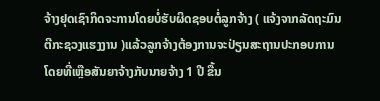ຈ້າງຢຸດເຊົາກິດຈະການໂດຍບໍ່ຮັບຜິດຊອບຕໍ່ລູກຈ້າງ ( ແຈ້ງຈາກລັດຖະມົນຕີກະຊວງແຮງງານ )ແລ້ວລູກຈ້າງຕ້ອງການຈະປ່ຽນສະຖານປະກອບການໂດຍທີ່ເຫຼືອສັນຍາຈ້າງກັບນາຍຈ້າງ 1 ປີ ຂື້ນ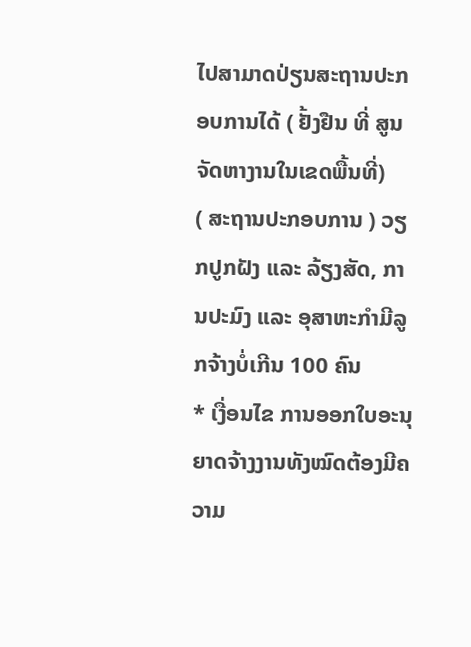ໄປສາມາດປ່ຽນສະຖານປະກອບການໄດ້ ( ຢັ້ງຢືນ ທີ່ ສູນຈັດຫາງານໃນເຂດພື້ນທີ່)
( ສະຖານປະກອບການ ) ວຽກປູກຝັງ ແລະ ລ້ຽງສັດ, ການປະມົງ ແລະ ອຸສາຫະກໍາມີລູກຈ້າງບໍ່ເກີນ 100 ຄົນ
* ເງື່ອນໄຂ ການອອກໃບອະນຸຍາດຈ້າງງານທັງໝົດຕ້ອງມີຄວາມ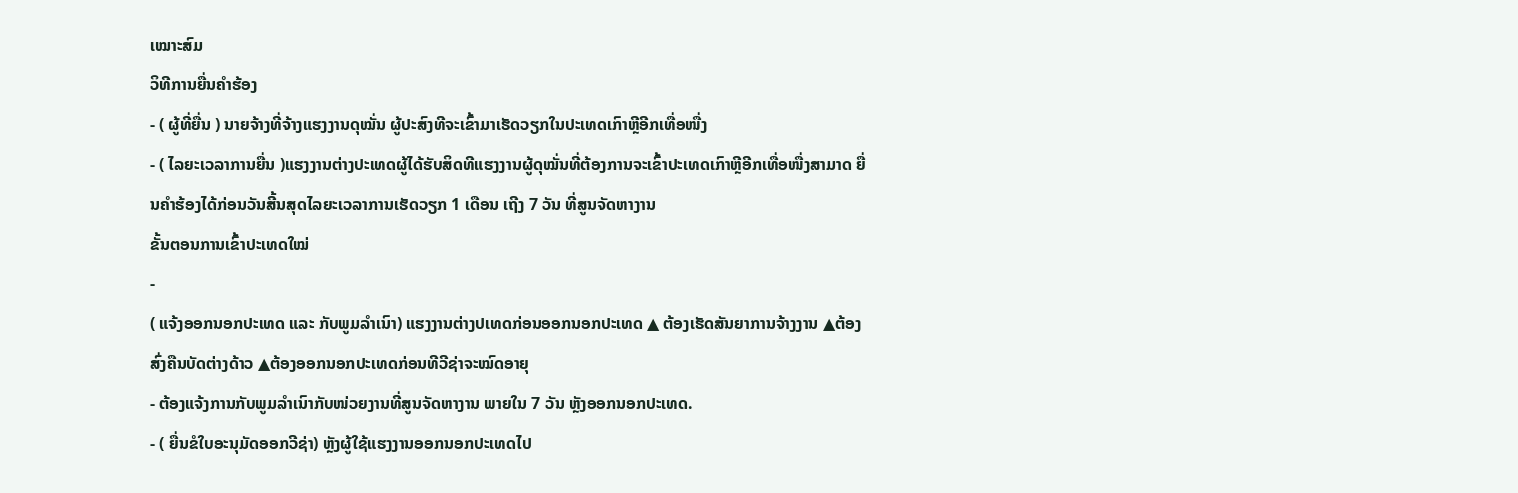ເໝາະສົມ
ວິທີການຍື່ນຄຳຮ້ອງ
- ( ຜູ້ທີ່ຍື່ນ ) ນາຍຈ້າງທີ່ຈ້າງແຮງງານດຸໝັ່ນ ຜູ້ປະສົງທີຈະເຂົ້າມາເຮັດວຽກໃນປະເທດເກົາຫຼີອີກເທື່ອໜື່ງ
- ( ໄລຍະເວລາການຍື່ນ )ແຮງງານຕ່າງປະເທດຜູ້ໄດ້ຮັບສິດທີແຮງງານຜູ້ດຸໝັ່ນທີ່ຕ້ອງການຈະເຂົ້າປະເທດເກົາຫຼີອີກເທື່ອໜື່ງສາມາດ ຍື່ນຄໍາຮ້ອງໄດ້ກ່ອນວັນສີ້ນສຸດໄລຍະເວລາການເຮັດວຽກ 1 ເດືອນ ເຖີງ 7 ວັນ ທີ່ສູນຈັດຫາງານ
ຂັ້ນຕອນການເຂົ້າປະເທດໃໝ່
-
( ແຈ້ງອອກນອກປະເທດ ແລະ ກັບພູມລໍາເນົາ) ແຮງງານຕ່າງປເທດກ່ອນອອກນອກປະເທດ ▲ ຕ້ອງເຮັດສັນຍາການຈ້າງງານ ▲ຕ້ອງສົ່ງຄືນບັດຕ່າງດ້າວ ▲ຕ້ອງອອກນອກປະເທດກ່ອນທີວີຊ່າຈະໝົດອາຍຸ
- ຕ້ອງແຈ້ງການກັບພູມລຳເນົາກັບໜ່ວຍງານທີ່ສູນຈັດຫາງານ ພາຍໃນ 7 ວັນ ຫຼັງອອກນອກປະເທດ.
- ( ຍື່ນຂໍໃບອະນຸມັດອອກວີຊ່າ) ຫຼັງຜູ້ໃຊ້ແຮງງານອອກນອກປະເທດໄປ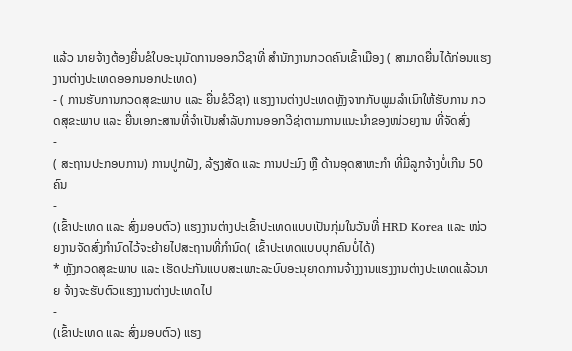ແລ້ວ ນາຍຈ້າງຕ້ອງຍື່ນຂໍໃບອະນຸມັດການອອກວີຊາທີ່ ສຳນັກງານກວດຄົນເຂົ້າເມືອງ ( ສາມາດຍື່ນໄດ້ກ່ອນແຮງງານຕ່າງປະເທດອອກນອກປະເທດ)
- ( ການຮັບການກວດສຸຂະພາບ ແລະ ຍື່ນຂໍວີຊາ) ແຮງງານຕ່າງປະເທດຫຼັງຈາກກັບພູມລໍາເນົາໃຫ້ຮັບການ ກວດສຸຂະພາບ ແລະ ຍື່ນເອກະສານທີ່ຈຳເປັນສຳລັບການອອກວີຊ່າຕາມການແນະນຳຂອງໜ່ວຍງານ ທີ່ຈັດສົ່ງ
-
( ສະຖານປະກອບການ) ການປູກຝັງ, ລ້ຽງສັດ ແລະ ການປະມົງ ຫຼື ດ້ານອຸດສາຫະກໍາ ທີ່ມີລູກຈ້າງບໍ່ເກີນ 50 ຄົນ
-
(ເຂົ້າປະເທດ ແລະ ສົ່ງມອບຕົວ) ແຮງງານຕ່າງປະເຂົ້າປະເທດແບບເປັນກຸ່ມໃນວັນທີ່ HRD Korea ແລະ ໜ່ວຍງານຈັດສົ່ງກຳນົດໄວ້ຈະຍ້າຍໄປສະຖານທີ່ກຳນົດ( ເຂົ້າປະເທດແບບບຸກຄົນບໍ່ໄດ້)
* ຫຼັງກວດສຸຂະພາບ ແລະ ເຮັດປະກັນແບບສະເພາະລະບົບອະນຸຍາດການຈ້າງງານແຮງງານຕ່າງປະເທດແລ້ວນາຍ ຈ້າງຈະຮັບຕົວແຮງງານຕ່າງປະເທດໄປ
-
(ເຂົ້າປະເທດ ແລະ ສົ່ງມອບຕົວ) ແຮງ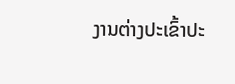ງານຕ່າງປະເຂົ້າປະ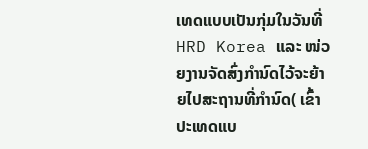ເທດແບບເປັນກຸ່ມໃນວັນທີ່ HRD Korea ແລະ ໜ່ວຍງານຈັດສົ່ງກຳນົດໄວ້ຈະຍ້າຍໄປສະຖານທີ່ກຳນົດ( ເຂົ້າປະເທດແບ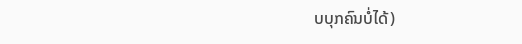ບບຸກຄົນບໍ່ໄດ້)